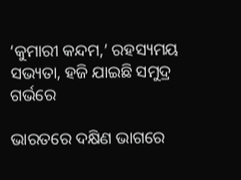‘କୁମାରୀ କନ୍ଦମ,’ ରହସ୍ୟମୟ ସଭ୍ୟତା, ହଜି ଯାଇଛି ସମୁଦ୍ର ଗର୍ଭରେ

ଭାରତରେ ଦକ୍ଷିଣ ଭାଗରେ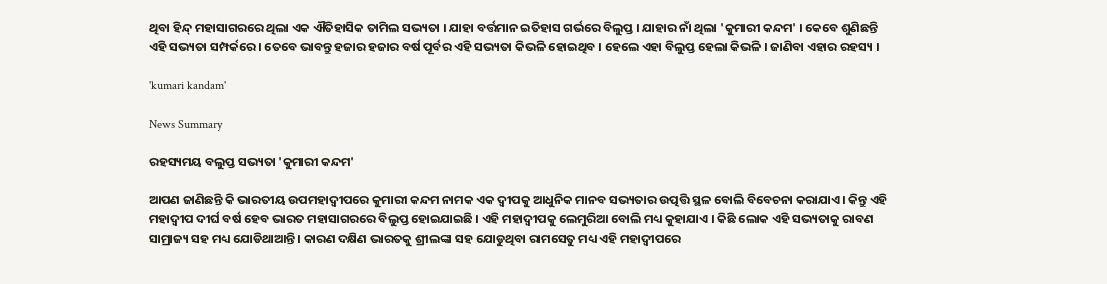ଥିବା ହିନ୍ଦ୍‌ ମହାସାଗରରେ ଥିଲା ଏକ ଐତିହାସିକ ତାମିଲ ସଭ୍ୟତା । ଯାହା ବର୍ତ୍ତମାନ ଇତିହାସ ଗର୍ଭରେ ବିଲୁପ୍ତ । ଯାହାର ନାଁ ଥିଲା 'କୁମାରୀ କନ୍ଦମ' । କେବେ ଶୁଣିଛନ୍ତି ଏହି ସଭ୍ୟତା ସମ୍ପର୍କରେ । ତେବେ ଭାବନ୍ତୁ ହଜାର ହଜାର ବର୍ଷ ପୂର୍ବର ଏହି ସଭ୍ୟତା କିଭଳି ହୋଇଥିବ । ହେଲେ ଏହା ବିଲୁପ୍ତ ହେଲା କିଭଳି । ଜାଣିବା ଏହାର ରହସ୍ୟ ।

'kumari kandam'

News Summary

ରହସ୍ୟମୟ ବଲୁପ୍ତ ସଭ୍ୟତା 'କୁମାରୀ କନ୍ଦମ'

ଆପଣ ଜାଣିଛନ୍ତି କି ଭାରତୀୟ ଉପମହାଦ୍ୱୀପରେ କୁମାରୀ କନ୍ଦମ ନାମକ ଏକ ଦ୍ୱୀପକୁ ଆଧୁନିକ ମାନବ ସଭ୍ୟତାର ଉତ୍ପତ୍ତି ସ୍ଥଳ ବୋଲି ବିବେଚନା କରାଯାଏ । କିନ୍ତୁ ଏହି ମହାଦ୍ୱୀପ ଦୀର୍ଘ ବର୍ଷ ହେବ ଭାରତ ମହାସାଗରରେ ବିଲୁପ୍ତ ହୋଇଯାଇଛି । ଏହି ମହାଦ୍ୱୀପକୁ ଲେମୁରିଆ ବୋଲି ମଧ୍ୟ କୁହାଯାଏ । କିଛି ଲୋକ ଏହି ସଭ୍ୟତାକୁ ରାବଣ ସାମ୍ରାଜ୍ୟ ସହ ମଧ୍ୟ ଯୋଡିଥାଆନ୍ତି । କାରଣ ଦକ୍ଷିଣ ଭାରତକୁ ଶ୍ରୀଲଙ୍କା ସହ ଯୋଡୁଥିବା ରାମସେତୁ ମଧ୍ୟ ଏହି ମହାଦ୍ୱୀପରେ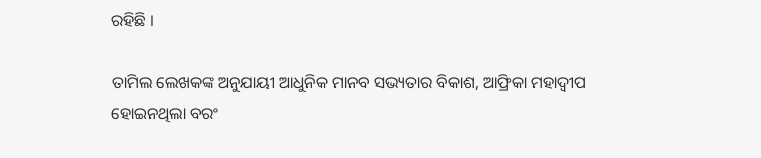ରହିଛି ।

ତାମିଲ ଲେଖକଙ୍କ ଅନୁଯାୟୀ ଆଧୁନିକ ମାନବ ସଭ୍ୟତାର ବିକାଶ, ଆଫ୍ରିକା ମହାଦ୍ୱୀପ ହୋଇନଥିଲା ବରଂ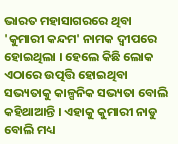ଭାରତ ମହାସାଗରରେ ଥିବା 'କୁମାରୀ କନ୍ଦମ' ନାମକ ଦ୍ୱୀପରେ ହୋଇଥିଲା । ହେଲେ କିଛି ଲୋକ ଏଠାରେ ଉତ୍ପତ୍ତି ହୋଇଥିବା ସଭ୍ୟତାକୁ କାଳ୍ପନିକ ସଭ୍ୟତା ବୋଲି କହିଥାଆନ୍ତି । ଏହାକୁ କୁମାରୀ ନାଡୁ ବୋଲି ମଧ୍ୟ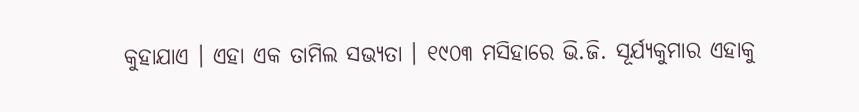କୁହାଯାଏ । ଏହା ଏକ ତାମିଲ ସଭ୍ୟତା । ୧୯୦୩ ମସିହାରେ ଭି.ଜି. ସୂର୍ଯ୍ୟକୁମାର ଏହାକୁ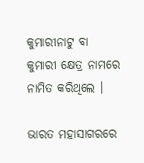କୁମାରୀନାଟୁ ବା କୁମାରୀ କ୍ଷେତ୍ର ନାମରେ ନାମିତ କରିଥିଲେ ।

ଭାରତ ମହାସାଗରରେ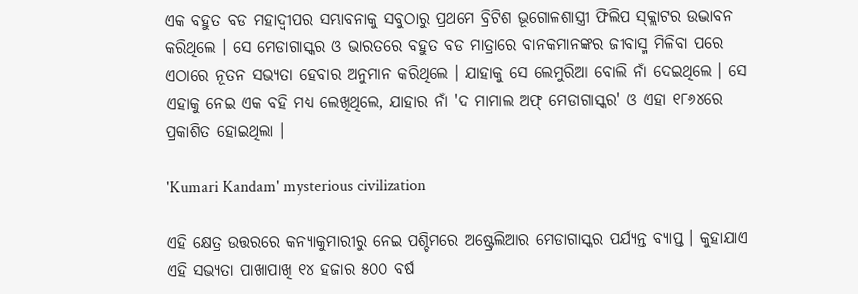ଏକ ବହୁତ ବଡ ମହାଦ୍ୱୀପର ସମ୍ଭାବନାକୁ ସବୁଠାରୁ ପ୍ରଥମେ ବ୍ରିଟିଶ ଭୂଗୋଳଶାସ୍ତ୍ରୀ ଫିଲିପ ସ୍କ୍ଲାଟର ଉଦ୍ଭାବନ କରିଥିଲେ । ସେ ମେଡାଗାସ୍କର ଓ ଭାରତରେ ବହୁତ ବଡ ମାତ୍ରାରେ ବାନକମାନଙ୍କର ଜୀବାସ୍ମ ମିଳିବା ପରେ ଏଠାରେ ନୂତନ ସଭ୍ୟତା ହେବାର ଅନୁମାନ କରିଥିଲେ । ଯାହାକୁ ସେ ଲେମୁରିଆ ବୋଲି ନାଁ ଦେଇଥିଲେ । ସେ ଏହାକୁ ନେଇ ଏକ ବହି ମଧ୍ୟ ଲେଖିଥିଲେ, ଯାହାର ନାଁ 'ଦ ମାମାଲ ଅଫ୍‌ ମେଡାଗାସ୍କର' ଓ ଏହା ୧୮୬୪ରେ ପ୍ରକାଶିତ ହୋଇଥିଲା ।

'Kumari Kandam' mysterious civilization

ଏହି କ୍ଷେତ୍ର ଉତ୍ତରରେ କନ୍ୟାକୁମାରୀରୁ ନେଇ ପଶ୍ଚିମରେ ଅଷ୍ଟ୍ରେଲିଆର ମେଡାଗାସ୍କର ପର୍ଯ୍ୟନ୍ତ ବ୍ୟାପ୍ତ । କୁହାଯାଏ ଏହି ସଭ୍ୟତା ପାଖାପାଖି ୧୪ ହଜାର ୫୦୦ ବର୍ଷ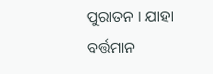ପୁରାତନ । ଯାହା ବର୍ତ୍ତମାନ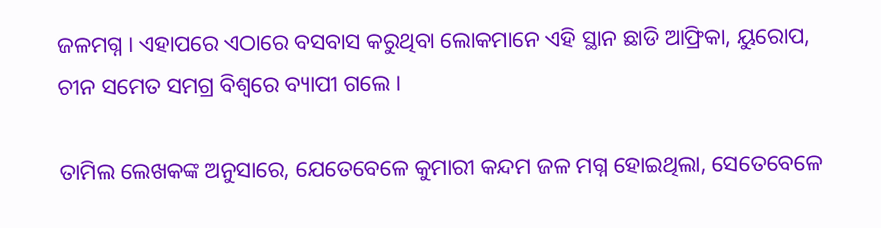ଜଳମଗ୍ନ । ଏହାପରେ ଏଠାରେ ବସବାସ କରୁଥିବା ଲୋକମାନେ ଏହି ସ୍ଥାନ ଛାଡି ଆଫ୍ରିକା, ୟୁରୋପ, ଚୀନ ସମେତ ସମଗ୍ର ବିଶ୍ୱରେ ବ୍ୟାପୀ ଗଲେ ।

ତାମିଲ ଲେଖକଙ୍କ ଅନୁସାରେ, ଯେତେବେଳେ କୁମାରୀ କନ୍ଦମ ଜଳ ମଗ୍ନ ହୋଇଥିଲା, ସେତେବେଳେ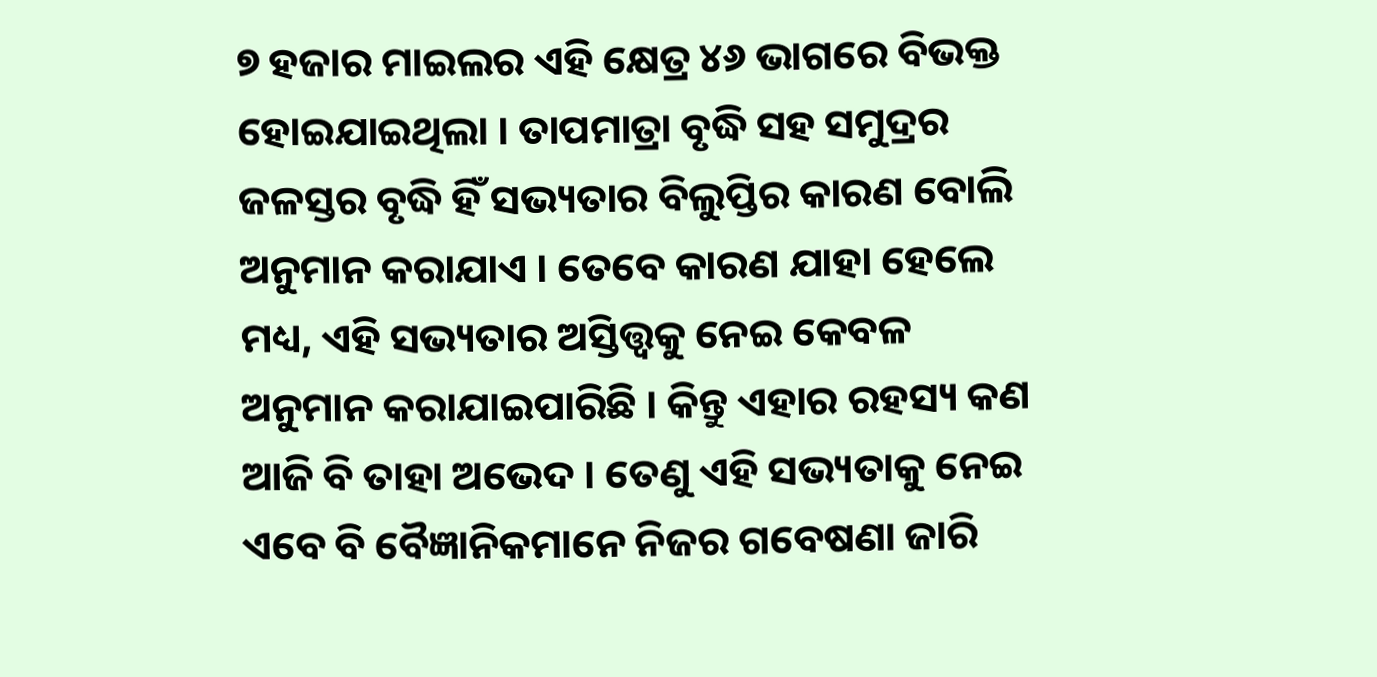୭ ହଜାର ମାଇଲର ଏହି କ୍ଷେତ୍ର ୪୬ ଭାଗରେ ବିଭକ୍ତ ହୋଇଯାଇଥିଲା । ତାପମାତ୍ରା ବୃଦ୍ଧି ସହ ସମୁଦ୍ରର ଜଳସ୍ତର ବୃଦ୍ଧି ହିଁ ସଭ୍ୟତାର ବିଲୁପ୍ତିର କାରଣ ବୋଲି ଅନୁମାନ କରାଯାଏ । ତେବେ କାରଣ ଯାହା ହେଲେ ମଧ୍ୟ, ଏହି ସଭ୍ୟତାର ଅସ୍ତିତ୍ତ୍ୱକୁ ନେଇ କେବଳ ଅନୁମାନ କରାଯାଇପାରିଛି । କିନ୍ତୁ ଏହାର ରହସ୍ୟ କଣ ଆଜି ବି ତାହା ଅଭେଦ । ତେଣୁ ଏହି ସଭ୍ୟତାକୁ ନେଇ ଏବେ ବି ବୈଜ୍ଞାନିକମାନେ ନିଜର ଗବେଷଣା ଜାରି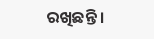ରଖିଛନ୍ତି ।